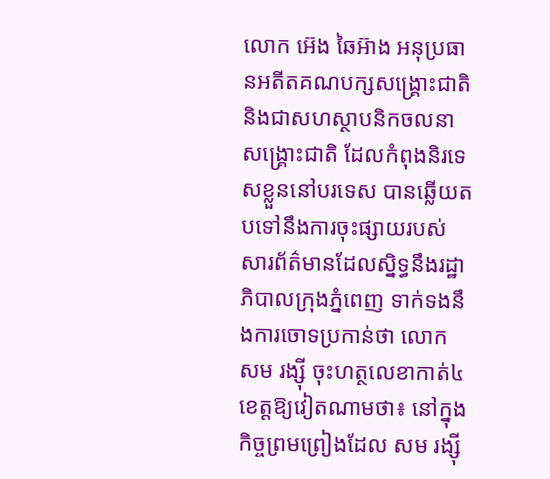លោក អ៊េង ឆៃអ៊ាង អនុប្រធានអតីតគណបក្សសង្គ្រោះជាតិ និងជាសហស្ថាបនិកចលនាសង្គ្រោះជាតិ ដែលកំពុងនិរទេសខ្លួននៅបរទេស បានឆ្លើយតបទៅនឹងការចុះផ្សាយរបស់សារព័ត៌មានដែលស្និទ្ធនឹងរដ្ឋាភិបាលក្រុងភ្នំពេញ ទាក់ទងនឹងការចោទប្រកាន់ថា លោក សម រង្ស៊ី ចុះហត្ថលេខាកាត់៤ខេត្តឱ្យវៀតណាមថា៖ នៅក្នុងកិច្ចព្រមព្រៀងដែល សម រង្ស៊ី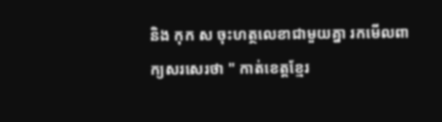និង កុក ស ចុះហត្ថលេខាជាមួយគ្នា រកមើលពាក្យសរសេរថា " កាត់ខេត្តខ្មែរ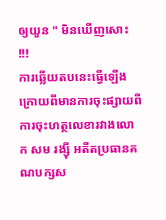ឲ្យយួន " មិនឃើញសោះ !!!
ការឆ្លើយតបនេះធ្វើឡើងក្រោយពីមានការចុះផ្សាយពីការចុះហត្ថលេខារវាងលោក សម រង្ស៊ី អតីតប្រធានគណបក្សស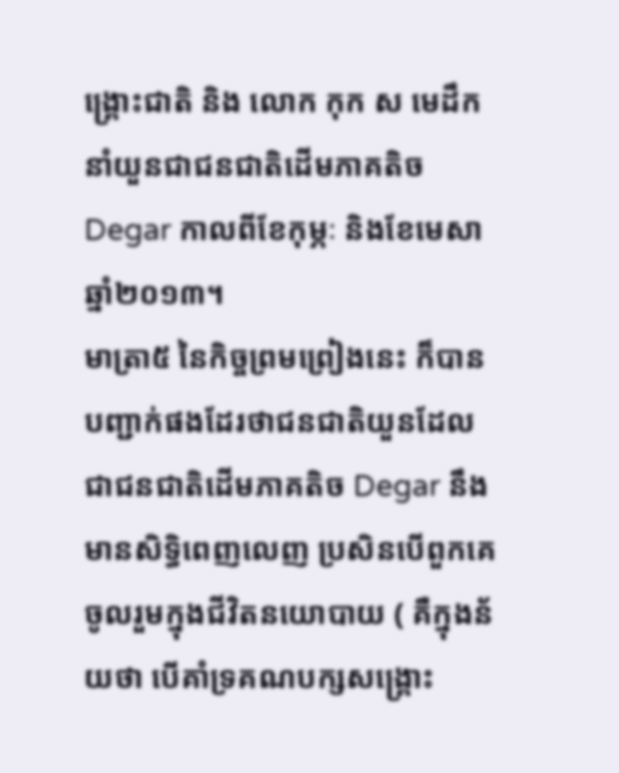ង្គ្រោះជាតិ និង លោក កុក ស មេដឹកនាំយួនជាជនជាតិដើមភាគតិច Degar កាលពីខែកុម្ភៈ និងខែមេសា ឆ្នាំ២០១៣។
មាត្រា៥ នៃកិច្ចព្រមព្រៀងនេះ ក៏បានបញ្ជាក់ផងដែរថាជនជាតិយួនដែលជាជនជាតិដើមភាគតិច Degar នឹងមានសិទ្ធិពេញលេញ ប្រសិនបើពួកគេចូលរួមក្នុងជីវិតនយោបាយ ( គឺក្នុងន័យថា បើគាំទ្រគណបក្សសង្គ្រោះ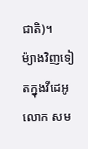ជាតិ)។
ម៉្យាងវិញទៀតក្នុងវីដេអូ លោក សម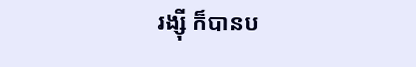រង្ស៊ី ក៏បានប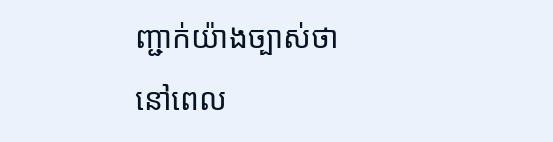ញ្ជាក់យ៉ាងច្បាស់ថា នៅពេល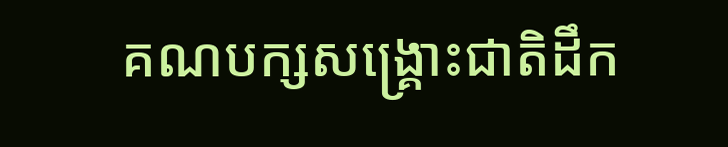គណបក្សសង្គ្រោះជាតិដឹក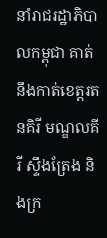នាំរាជរដ្ឋាភិបាលកម្ពុជា គាត់នឹងកាត់ខេត្តរតនគិរី មណ្ឌលគីរី ស្ទឹងត្រែង និងក្រ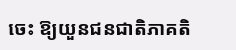ចេះ ឱ្យយួនជនជាតិភាគតិ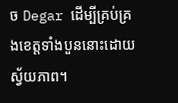ច Degar ដើម្បីគ្រប់គ្រងខេត្តទាំងបួននោះដោយស្វ័យភាព។